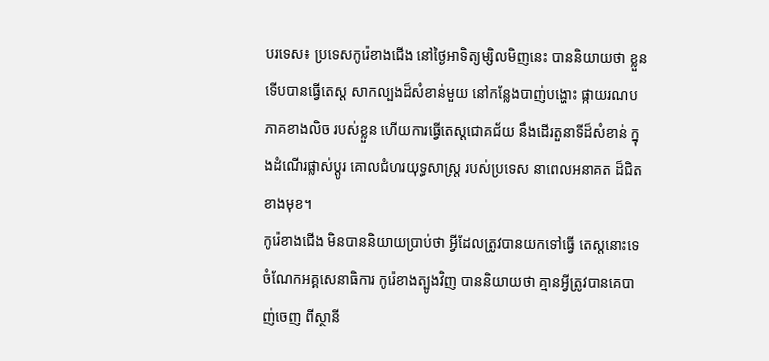បរទេស៖ ប្រទេសកូរ៉េខាងជើង នៅថ្ងៃអាទិត្យម្សិលមិញនេះ បាននិយាយថា ខ្លួនទើបបានធ្វើតេស្ត សាកល្បងដ៏សំខាន់មួយ នៅកន្លែងបាញ់បង្ហោះ ផ្កាយរណប ភាគខាងលិច របស់ខ្លួន ហើយការធ្វើតេស្តជោគជ័យ នឹងដើរតួនាទីដ៏សំខាន់ ក្នុងដំណើរផ្លាស់ប្តូរ គោលជំហរយុទ្ធសាស្ត្រ របស់ប្រទេស នាពេលអនាគត ដ៏ជិតខាងមុខ។
កូរ៉េខាងជើង មិនបាននិយាយប្រាប់ថា អ្វីដែលត្រូវបានយកទៅធ្វើ តេស្តនោះទេ ចំណែកអគ្គសេនាធិការ កូរ៉េខាងត្បូងវិញ បាននិយាយថា គ្មានអ្វីត្រូវបានគេបាញ់ចេញ ពីស្ថានី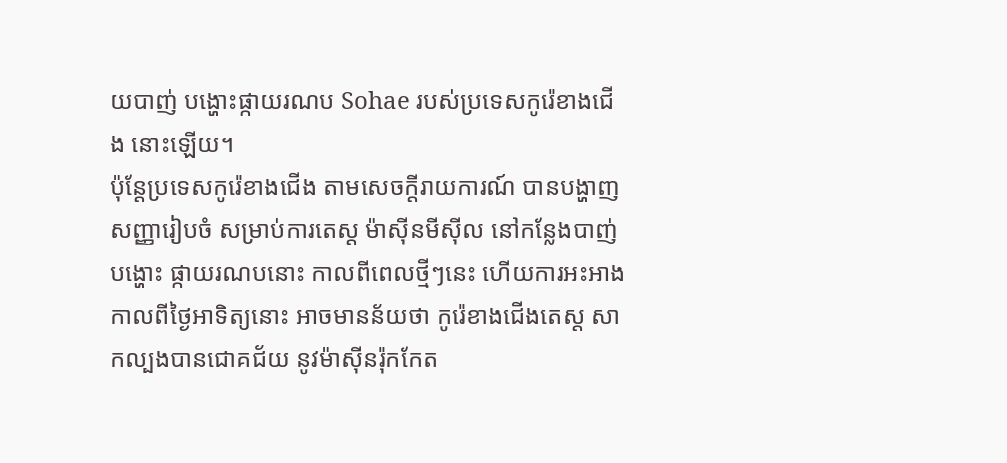យបាញ់ បង្ហោះផ្កាយរណប Sohae របស់ប្រទេសកូរ៉េខាងជើង នោះឡើយ។
ប៉ុន្តែប្រទេសកូរ៉េខាងជើង តាមសេចក្តីរាយការណ៍ បានបង្ហាញសញ្ញារៀបចំ សម្រាប់ការតេស្ត ម៉ាស៊ីនមីស៊ីល នៅកន្លែងបាញ់បង្ហោះ ផ្កាយរណបនោះ កាលពីពេលថ្មីៗនេះ ហើយការអះអាង កាលពីថ្ងៃអាទិត្យនោះ អាចមានន័យថា កូរ៉េខាងជើងតេស្ត សាកល្បងបានជោគជ័យ នូវម៉ាស៊ីនរ៉ុកកែត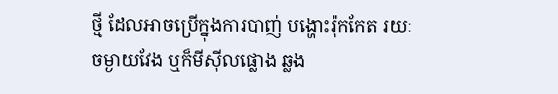ថ្មី ដែលអាចប្រើក្នុងការបាញ់ បង្ហោះរ៉ុកកែត រយៈចម្ងាយវែង ឬក៏មីស៊ីលផ្លោង ឆ្លង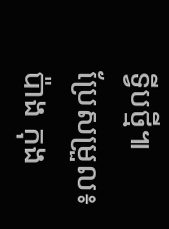ទ្វីបថ្មី៕
ប្រែសម្រួល៖ប៉ាង កុង